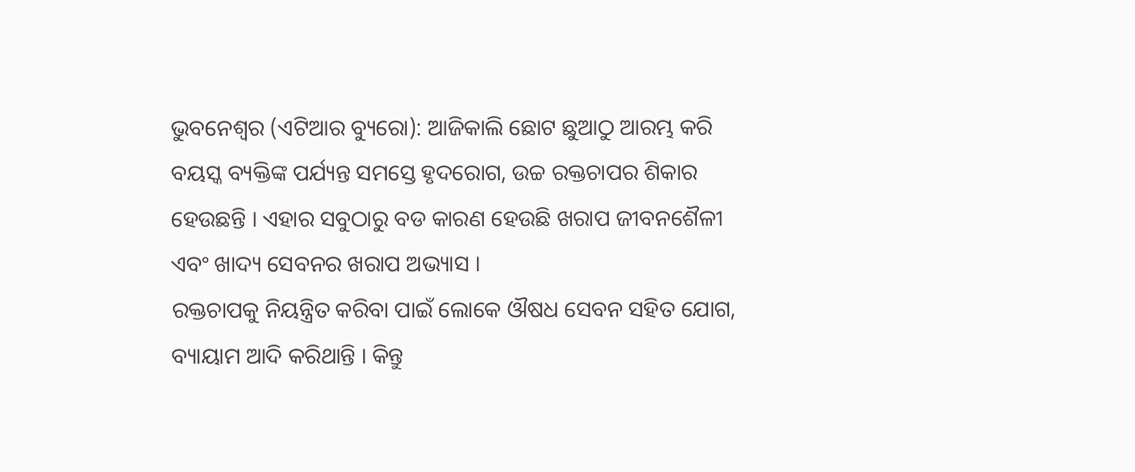ଭୁବନେଶ୍ୱର (ଏଟିଆର ବ୍ୟୁରୋ): ଆଜିକାଲି ଛୋଟ ଛୁଆଠୁ ଆରମ୍ଭ କରି ବୟସ୍କ ବ୍ୟକ୍ତିଙ୍କ ପର୍ଯ୍ୟନ୍ତ ସମସ୍ତେ ହୃଦରୋଗ, ଉଚ୍ଚ ରକ୍ତଚାପର ଶିକାର ହେଉଛନ୍ତି । ଏହାର ସବୁଠାରୁ ବଡ କାରଣ ହେଉଛି ଖରାପ ଜୀବନଶୈଳୀ ଏବଂ ଖାଦ୍ୟ ସେବନର ଖରାପ ଅଭ୍ୟାସ ।
ରକ୍ତଚାପକୁ ନିୟନ୍ତ୍ରିତ କରିବା ପାଇଁ ଲୋକେ ଔଷଧ ସେବନ ସହିତ ଯୋଗ, ବ୍ୟାୟାମ ଆଦି କରିଥାନ୍ତି । କିନ୍ତୁ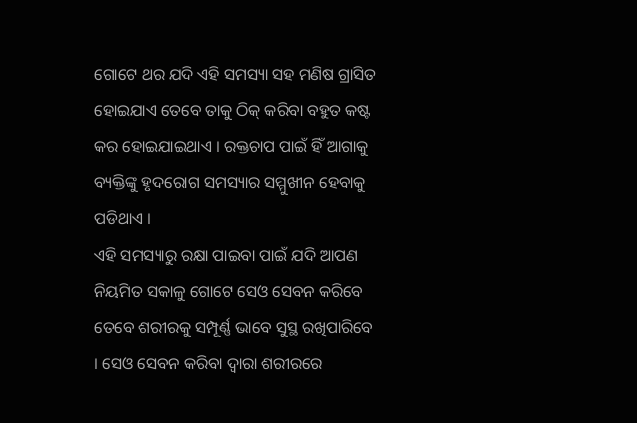ଗୋଟେ ଥର ଯଦି ଏହି ସମସ୍ୟା ସହ ମଣିଷ ଗ୍ରାସିତ ହୋଇଯାଏ ତେବେ ତାକୁ ଠିକ୍ କରିବା ବହୁତ କଷ୍ଟ କର ହୋଇଯାଇଥାଏ । ରକ୍ତଚାପ ପାଇଁ ହିଁ ଆଗାକୁ ବ୍ୟକ୍ତିଙ୍କୁ ହୃଦରୋଗ ସମସ୍ୟାର ସମ୍ମୁଖୀନ ହେବାକୁ ପଡିଥାଏ ।
ଏହି ସମସ୍ୟାରୁ ରକ୍ଷା ପାଇବା ପାଇଁ ଯଦି ଆପଣ ନିୟମିତ ସକାଳୁ ଗୋଟେ ସେଓ ସେବନ କରିବେ ତେବେ ଶରୀରକୁ ସମ୍ପୂର୍ଣ୍ଣ ଭାବେ ସୁସ୍ଥ ରଖିପାରିବେ । ସେଓ ସେବନ କରିବା ଦ୍ୱାରା ଶରୀରରେ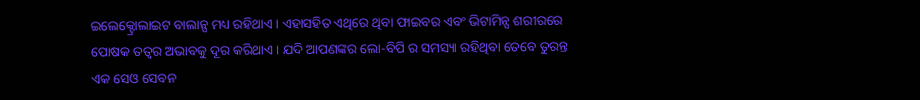ଇଲେକ୍ଟ୍ରୋଲାଇଟ ବାଲାନ୍ସ ମଧ୍ୟ ରହିଥାଏ । ଏହାସହିତ ଏଥିରେ ଥିବା ଫାଇବର ଏବଂ ଭିଟାମିନ୍ସ ଶରୀରରେ ପୋଷକ ତତ୍ୱର ଅଭାବକୁ ଦୂର କରିଥାଏ । ଯଦି ଆପଣଙ୍କର ଲୋ-ବିପି ର ସମସ୍ୟା ରହିଥିବା ତେବେ ତୁରନ୍ତ ଏକ ସେଓ ସେବନ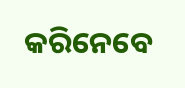କରିନେବେ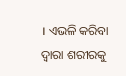। ଏଭଳି କରିବା ଦ୍ୱାରା ଶରୀରକୁ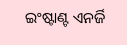ଇଂଷ୍ଟାଣ୍ଟ ଏନର୍ଜି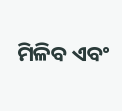ମିଳିବ ଏବଂ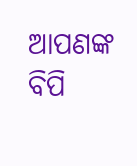ଆପଣଙ୍କ ବିପି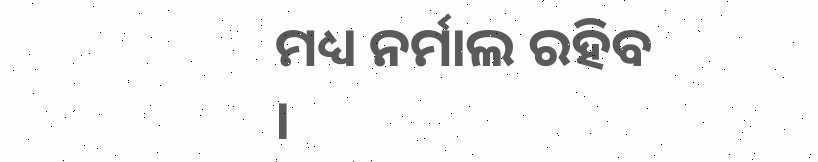ମଧ୍ୟ ନର୍ମାଲ ରହିବ ।